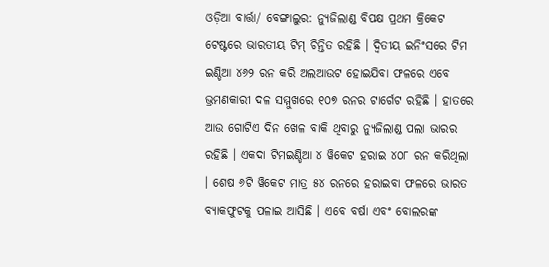ଓଡ଼ିଆ ବାର୍ତ୍ତା/ ବେଙ୍ଗାଲୁର: ନ୍ୟୁଜିଲାଣ୍ଡ ବିପକ୍ଷ ପ୍ରଥମ କ୍ରିକେଟ ଟେଷ୍ଟରେ ଭାରତୀୟ ଟିମ୍ ଚିନ୍ତିତ ରହିଛି । ଦ୍ୱିତୀୟ ଇନିଂସରେ ଟିମ ଇଣ୍ଡିଆ ୪୬୨ ରନ କରି ଅଲଆଉଟ ହୋଇଯିବା ଫଳରେ ଏବେ ଭ୍ରମଣକାରୀ ଦଳ ସମ୍ମୁଖରେ ୧୦୭ ରନର ଟାର୍ଗେଟ ରହିଛି । ହାତରେ ଆଉ ଗୋଟିଏ ଦିନ ଖେଳ ବାକି ଥିବାରୁ ନ୍ୟୁଜିଲାଣ୍ଡ ପଲା ଭାରର ରହିଛି । ଏକଦା ଟିମଇଣ୍ଡିଆ ୪ ୱିକେଟ ହରାଇ ୪୦୮ ରନ କରିଥିଲା । ଶେଷ ୬ଟି ୱିକେଟ ମାତ୍ର ୫୪ ରନରେ ହରାଇବା ଫଳରେ ଭାରତ ବ୍ୟାକଫୁଟକୁ ପଳାଇ ଆସିଛି । ଏବେ ବର୍ଷା ଏବଂ ବୋଲରଙ୍କ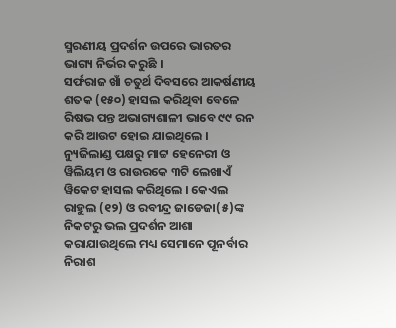ସ୍ମରଣୀୟ ପ୍ରଦର୍ଶନ ଉପରେ ଭାରତର ଭାଗ୍ୟ ନିର୍ଭର କରୁଛି ।
ସର୍ଫରାଜ ଖାଁ ଚତୁର୍ଥ ଦିବସରେ ଆକର୍ଷଣୀୟ ଶତକ (୧୫୦) ହାସଲ କରିଥିବା ବେଳେ ରିଷଭ ପନ୍ତ ଅଭାଗ୍ୟଶାଳୀ ଭାବେ ୯୯ ରନ କରି ଆଉଟ ହୋଇ ଯାଇଥିଲେ । ନ୍ୟୁଜିଲାଣ୍ଡ ପକ୍ଷରୁ ମାଟ୍ଟ ହେନେରୀ ଓ ୱିଲିୟମ ଓ ରାଉରକେ ୩ଟି ଲେଖାଏଁ ୱିକେଟ ହାସଲ କରିଥିଲେ । କେଏଲ ରାହୁଲ (୧୨) ଓ ରବୀନ୍ଦ୍ର ଜାଡେଜା(୫)ଙ୍କ ନିକଟରୁ ଭଲ ପ୍ରଦର୍ଶନ ଆଶା କରାଯାଉଥିଲେ ମଧ୍ୟ ସେମାନେ ପୂନର୍ବାର ନିରାଶ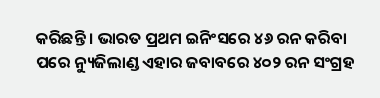କରିଛନ୍ତି । ଭାରତ ପ୍ରଥମ ଇନିଂସରେ ୪୬ ରନ କରିବା ପରେ ନ୍ୟୁଜିଲାଣ୍ଡ ଏହାର ଜବାବରେ ୪୦୨ ରନ ସଂଗ୍ରହ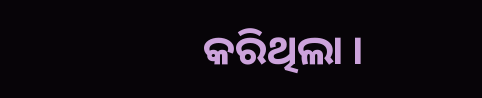କରିଥିଲା ।